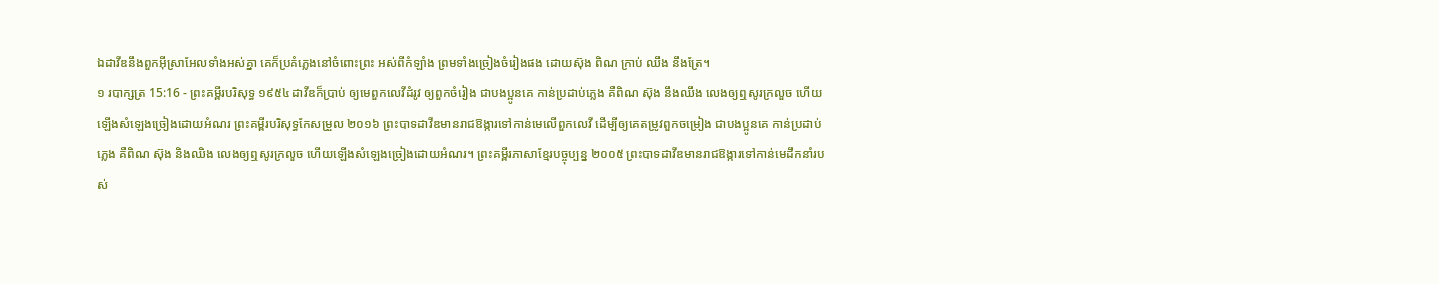ឯដាវីឌនឹងពួកអ៊ីស្រាអែលទាំងអស់គ្នា គេក៏ប្រគំភ្លេងនៅចំពោះព្រះ អស់ពីកំឡាំង ព្រមទាំងច្រៀងចំរៀងផង ដោយស៊ុង ពិណ ក្រាប់ ឈឹង នឹងត្រែ។
១ របាក្សត្រ 15:16 - ព្រះគម្ពីរបរិសុទ្ធ ១៩៥៤ ដាវីឌក៏ប្រាប់ ឲ្យមេពួកលេវីដំរូវ ឲ្យពួកចំរៀង ជាបងប្អូនគេ កាន់ប្រដាប់ភ្លេង គឺពិណ ស៊ុង នឹងឈឹង លេងឲ្យឮសូរក្រលួច ហើយឡើងសំឡេងច្រៀងដោយអំណរ ព្រះគម្ពីរបរិសុទ្ធកែសម្រួល ២០១៦ ព្រះបាទដាវីឌមានរាជឱង្ការទៅកាន់មេលើពួកលេវី ដើម្បីឲ្យគេតម្រូវពួកចម្រៀង ជាបងប្អូនគេ កាន់ប្រដាប់ភ្លេង គឺពិណ ស៊ុង និងឈិង លេងឲ្យឮសូរក្រលួច ហើយឡើងសំឡេងច្រៀងដោយអំណរ។ ព្រះគម្ពីរភាសាខ្មែរបច្ចុប្បន្ន ២០០៥ ព្រះបាទដាវីឌមានរាជឱង្ការទៅកាន់មេដឹកនាំរបស់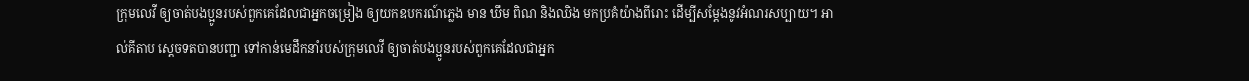ក្រុមលេវី ឲ្យចាត់បងប្អូនរបស់ពួកគេដែលជាអ្នកចម្រៀង ឲ្យយកឧបករណ៍ភ្លេង មាន ឃឹម ពិណ និងឈិង មកប្រគំយ៉ាងពីរោះ ដើម្បីសម្តែងនូវអំណរសប្បាយ។ អាល់គីតាប ស្តេចទតបានបញ្ជា ទៅកាន់មេដឹកនាំរបស់ក្រុមលេវី ឲ្យចាត់បងប្អូនរបស់ពួកគេដែលជាអ្នក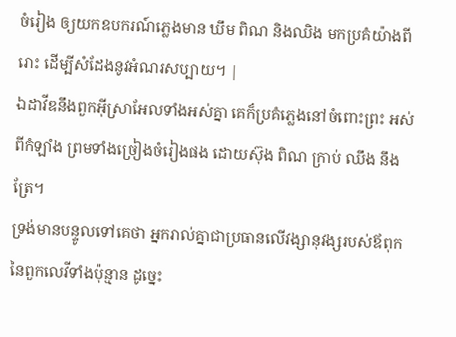ចំរៀង ឲ្យយកឧបករណ៍ភ្លេងមាន ឃឹម ពិណ និងឈិង មកប្រគំយ៉ាងពីរោះ ដើម្បីសំដែងនូវអំណរសប្បាយ។ |
ឯដាវីឌនឹងពួកអ៊ីស្រាអែលទាំងអស់គ្នា គេក៏ប្រគំភ្លេងនៅចំពោះព្រះ អស់ពីកំឡាំង ព្រមទាំងច្រៀងចំរៀងផង ដោយស៊ុង ពិណ ក្រាប់ ឈឹង នឹងត្រែ។
ទ្រង់មានបន្ទូលទៅគេថា អ្នករាល់គ្នាជាប្រធានលើវង្សានុវង្សរបស់ឪពុកនៃពួកលេវីទាំងប៉ុន្មាន ដូច្នេះ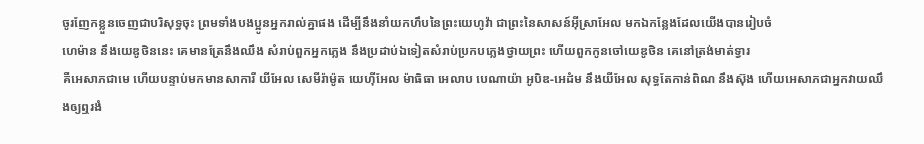ចូរញែកខ្លួនចេញជាបរិសុទ្ធចុះ ព្រមទាំងបងប្អូនអ្នករាល់គ្នាផង ដើម្បីនឹងនាំយកហឹបនៃព្រះយេហូវ៉ា ជាព្រះនៃសាសន៍អ៊ីស្រាអែល មកឯកន្លែងដែលយើងបានរៀបចំ
ហេម៉ាន នឹងយេឌូថិននេះ គេមានត្រែនឹងឈឹង សំរាប់ពួកអ្នកភ្លេង នឹងប្រដាប់ឯទៀតសំរាប់ប្រកបភ្លេងថ្វាយព្រះ ហើយពួកកូនចៅយេឌូថិន គេនៅត្រង់មាត់ទ្វារ
គឺអេសាភជាមេ ហើយបន្ទាប់មកមានសាការី យីអែល សេមីរ៉ាម៉ូត យេហ៊ីអែល ម៉ាធិធា អេលាប បេណាយ៉ា អូបិឌ-អេដំម នឹងយីអែល សុទ្ធតែកាន់ពិណ នឹងស៊ុង ហើយអេសាភជាអ្នកវាយឈឹងឲ្យឮរងំ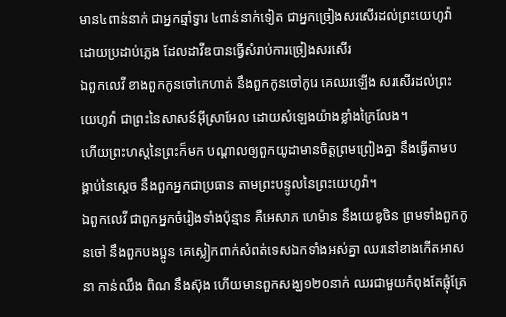មាន៤ពាន់នាក់ ជាអ្នកឆ្មាំទ្វារ ៤ពាន់នាក់ទៀត ជាអ្នកច្រៀងសរសើរដល់ព្រះយេហូវ៉ា ដោយប្រដាប់ភ្លេង ដែលដាវីឌបានធ្វើសំរាប់ការច្រៀងសរសើរ
ឯពួកលេវី ខាងពួកកូនចៅកេហាត់ នឹងពួកកូនចៅកូរេ គេឈរឡើង សរសើរដល់ព្រះយេហូវ៉ា ជាព្រះនៃសាសន៍អ៊ីស្រាអែល ដោយសំឡេងយ៉ាងខ្លាំងក្រៃលែង។
ហើយព្រះហស្តនៃព្រះក៏មក បណ្តាលឲ្យពួកយូដាមានចិត្តព្រមព្រៀងគ្នា នឹងធ្វើតាមបង្គាប់នៃស្តេច នឹងពួកអ្នកជាប្រធាន តាមព្រះបន្ទូលនៃព្រះយេហូវ៉ា។
ឯពួកលេវី ជាពួកអ្នកចំរៀងទាំងប៉ុន្មាន គឺអេសាភ ហេម៉ាន នឹងយេឌូថិន ព្រមទាំងពួកកូនចៅ នឹងពួកបងប្អូន គេស្លៀកពាក់សំពត់ទេសឯកទាំងអស់គ្នា ឈរនៅខាងកើតអាសនា កាន់ឈឹង ពិណ នឹងស៊ុង ហើយមានពួកសង្ឃ១២០នាក់ ឈរជាមួយកំពុងតែផ្លុំត្រែ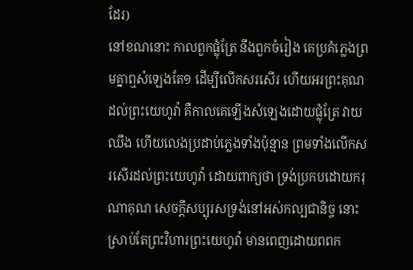ដែរ)
នៅខណនោះ កាលពួកផ្លុំត្រែ នឹងពួកចំរៀង គេប្រគំភ្លេងព្រមគ្នាឮសំឡេងតែ១ ដើម្បីលើកសរសើរ ហើយអរព្រះគុណដល់ព្រះយេហូវ៉ា គឺកាលគេឡើងសំឡេងដោយផ្លុំត្រែ វាយឈឹង ហើយលេងប្រដាប់ភ្លេងទាំងប៉ុន្មាន ព្រមទាំងលើកសរសើរដល់ព្រះយេហូវ៉ា ដោយពាក្យថា ទ្រង់ប្រកបដោយករុណាគុណ សេចក្ដីសប្បុរសទ្រង់នៅអស់កល្បជានិច្ច នោះស្រាប់តែព្រះវិហារព្រះយេហូវ៉ា មានពេញដោយពពក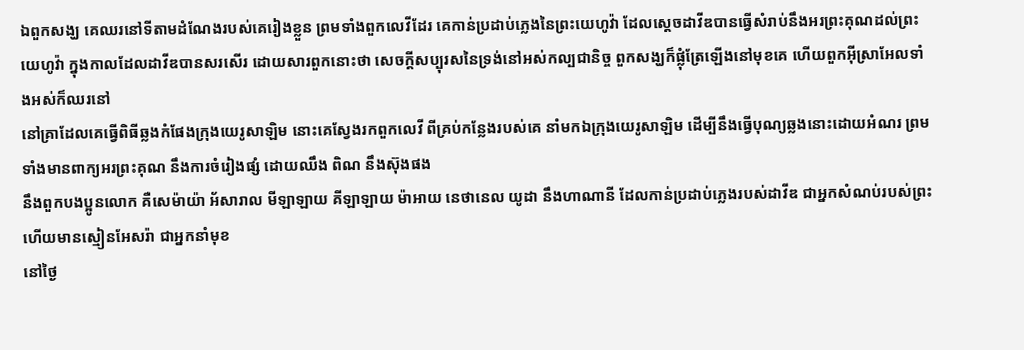ឯពួកសង្ឃ គេឈរនៅទីតាមដំណែងរបស់គេរៀងខ្លួន ព្រមទាំងពួកលេវីដែរ គេកាន់ប្រដាប់ភ្លេងនៃព្រះយេហូវ៉ា ដែលស្តេចដាវីឌបានធ្វើសំរាប់នឹងអរព្រះគុណដល់ព្រះយេហូវ៉ា ក្នុងកាលដែលដាវីឌបានសរសើរ ដោយសារពួកនោះថា សេចក្ដីសប្បុរសនៃទ្រង់នៅអស់កល្បជានិច្ច ពួកសង្ឃក៏ផ្លុំត្រែឡើងនៅមុខគេ ហើយពួកអ៊ីស្រាអែលទាំងអស់ក៏ឈរនៅ
នៅគ្រាដែលគេធ្វើពិធីឆ្លងកំផែងក្រុងយេរូសាឡិម នោះគេស្វែងរកពួកលេវី ពីគ្រប់កន្លែងរបស់គេ នាំមកឯក្រុងយេរូសាឡិម ដើម្បីនឹងធ្វើបុណ្យឆ្លងនោះដោយអំណរ ព្រមទាំងមានពាក្យអរព្រះគុណ នឹងការចំរៀងផ្សំ ដោយឈឹង ពិណ នឹងស៊ុងផង
នឹងពួកបងប្អូនលោក គឺសេម៉ាយ៉ា អ័សារាល មីឡាឡាយ គីឡាឡាយ ម៉ាអាយ នេថានេល យូដា នឹងហាណានី ដែលកាន់ប្រដាប់ភ្លេងរបស់ដាវីឌ ជាអ្នកសំណប់របស់ព្រះ ហើយមានស្មៀនអែសរ៉ា ជាអ្នកនាំមុខ
នៅថ្ងៃ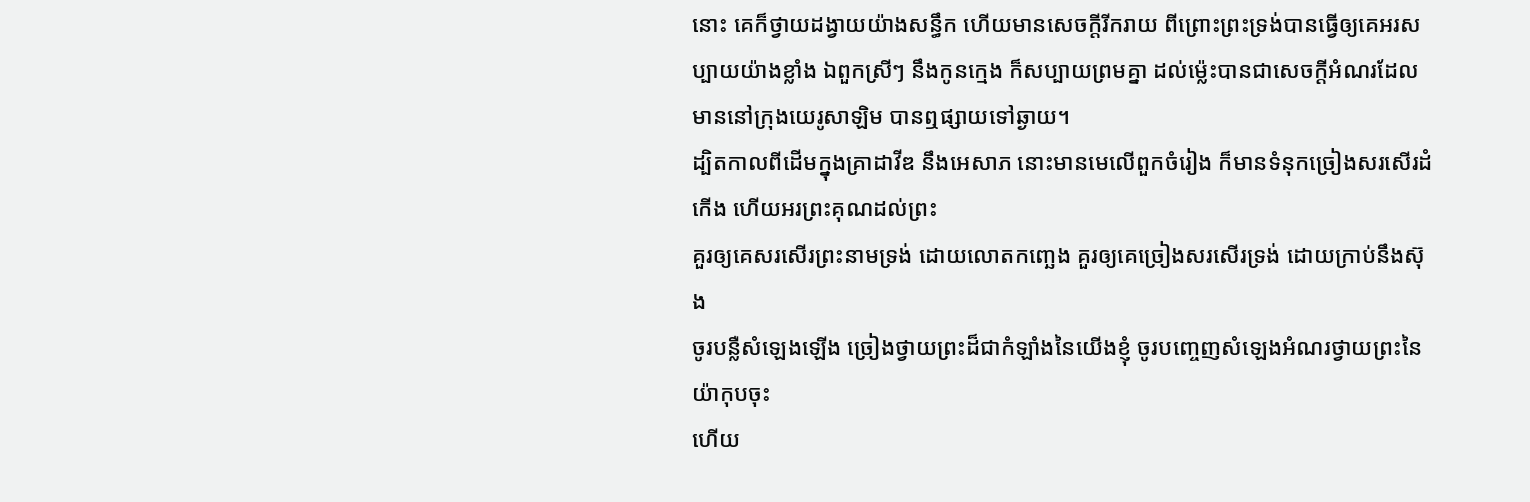នោះ គេក៏ថ្វាយដង្វាយយ៉ាងសន្ធឹក ហើយមានសេចក្ដីរីករាយ ពីព្រោះព្រះទ្រង់បានធ្វើឲ្យគេអរសប្បាយយ៉ាងខ្លាំង ឯពួកស្រីៗ នឹងកូនក្មេង ក៏សប្បាយព្រមគ្នា ដល់ម៉្លេះបានជាសេចក្ដីអំណរដែលមាននៅក្រុងយេរូសាឡិម បានឮផ្សាយទៅឆ្ងាយ។
ដ្បិតកាលពីដើមក្នុងគ្រាដាវីឌ នឹងអេសាភ នោះមានមេលើពួកចំរៀង ក៏មានទំនុកច្រៀងសរសើរដំកើង ហើយអរព្រះគុណដល់ព្រះ
គួរឲ្យគេសរសើរព្រះនាមទ្រង់ ដោយលោតកញ្ឆេង គួរឲ្យគេច្រៀងសរសើរទ្រង់ ដោយក្រាប់នឹងស៊ុង
ចូរបន្លឺសំឡេងឡើង ច្រៀងថ្វាយព្រះដ៏ជាកំឡាំងនៃយើងខ្ញុំ ចូរបញ្ចេញសំឡេងអំណរថ្វាយព្រះនៃយ៉ាកុបចុះ
ហើយ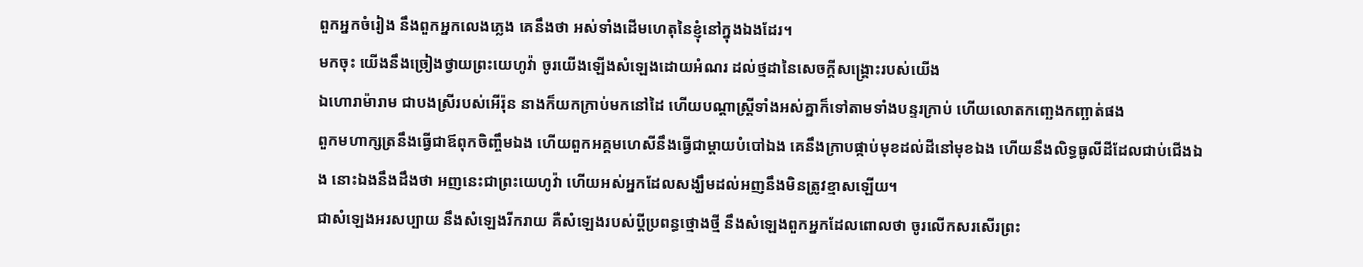ពួកអ្នកចំរៀង នឹងពួកអ្នកលេងភ្លេង គេនឹងថា អស់ទាំងដើមហេតុនៃខ្ញុំនៅក្នុងឯងដែរ។
មកចុះ យើងនឹងច្រៀងថ្វាយព្រះយេហូវ៉ា ចូរយើងឡើងសំឡេងដោយអំណរ ដល់ថ្មដានៃសេចក្ដីសង្គ្រោះរបស់យើង
ឯហោរាម៉ារាម ជាបងស្រីរបស់អើរ៉ុន នាងក៏យកក្រាប់មកនៅដៃ ហើយបណ្តាស្ត្រីទាំងអស់គ្នាក៏ទៅតាមទាំងបន្ទរក្រាប់ ហើយលោតកញ្ឆេងកញ្ឆាត់ផង
ពួកមហាក្សត្រនឹងធ្វើជាឪពុកចិញ្ចឹមឯង ហើយពួកអគ្គមហេសីនឹងធ្វើជាម្តាយបំបៅឯង គេនឹងក្រាបផ្កាប់មុខដល់ដីនៅមុខឯង ហើយនឹងលិទ្ធធូលីដីដែលជាប់ជើងឯង នោះឯងនឹងដឹងថា អញនេះជាព្រះយេហូវ៉ា ហើយអស់អ្នកដែលសង្ឃឹមដល់អញនឹងមិនត្រូវខ្មាសឡើយ។
ជាសំឡេងអរសប្បាយ នឹងសំឡេងរីករាយ គឺសំឡេងរបស់ប្ដីប្រពន្ធថ្មោងថ្មី នឹងសំឡេងពួកអ្នកដែលពោលថា ចូរលើកសរសើរព្រះ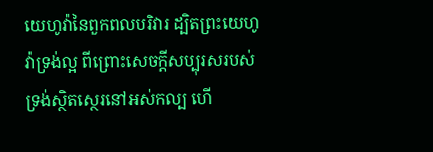យេហូវ៉ានៃពួកពលបរិវារ ដ្បិតព្រះយេហូវ៉ាទ្រង់ល្អ ពីព្រោះសេចក្ដីសប្បុរសរបស់ទ្រង់ស្ថិតស្ថេរនៅអស់កល្ប ហើ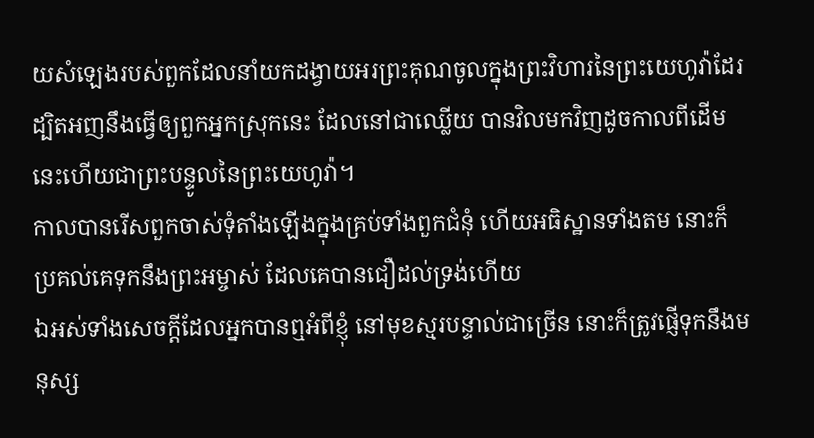យសំឡេងរបស់ពួកដែលនាំយកដង្វាយអរព្រះគុណចូលក្នុងព្រះវិហារនៃព្រះយេហូវ៉ាដែរ ដ្បិតអញនឹងធ្វើឲ្យពួកអ្នកស្រុកនេះ ដែលនៅជាឈ្លើយ បានវិលមកវិញដូចកាលពីដើម នេះហើយជាព្រះបន្ទូលនៃព្រះយេហូវ៉ា។
កាលបានរើសពួកចាស់ទុំតាំងឡើងក្នុងគ្រប់ទាំងពួកជំនុំ ហើយអធិស្ឋានទាំងតម នោះក៏ប្រគល់គេទុកនឹងព្រះអម្ចាស់ ដែលគេបានជឿដល់ទ្រង់ហើយ
ឯអស់ទាំងសេចក្ដីដែលអ្នកបានឮអំពីខ្ញុំ នៅមុខស្មរបន្ទាល់ជាច្រើន នោះក៏ត្រូវផ្ញើទុកនឹងមនុស្ស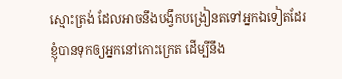ស្មោះត្រង់ ដែលអាចនឹងបង្វឹកបង្រៀនតទៅអ្នកឯទៀតដែរ
ខ្ញុំបានទុកឲ្យអ្នកនៅកោះក្រេត ដើម្បីនឹង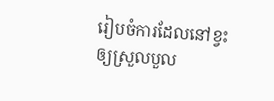រៀបចំការដែលនៅខ្វះ ឲ្យស្រួលបួល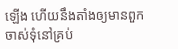ឡើង ហើយនឹងតាំងឲ្យមានពួកចាស់ទុំនៅគ្រប់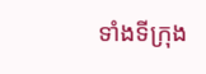ទាំងទីក្រុង